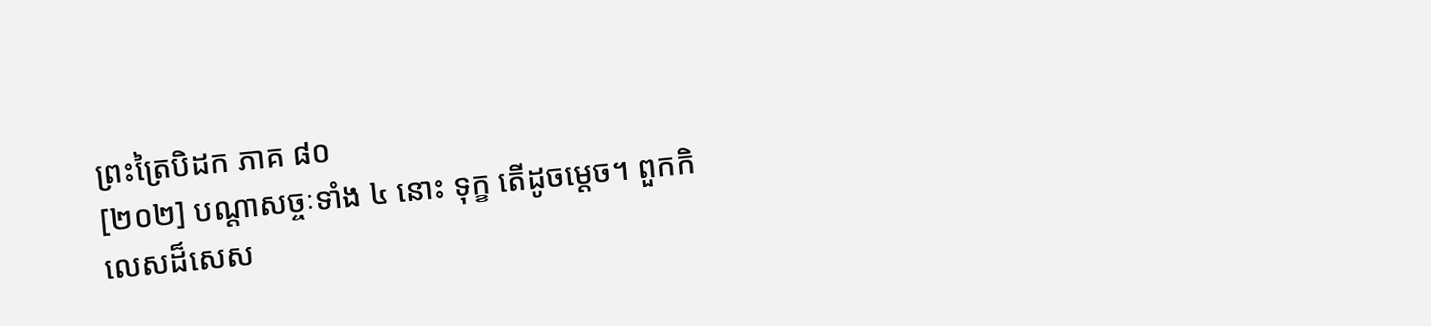ព្រះត្រៃបិដក ភាគ ៨០
[២០២] បណ្តាសច្ចៈទាំង ៤ នោះ ទុក្ខ តើដូចម្តេច។ ពួកកិលេសដ៏សេស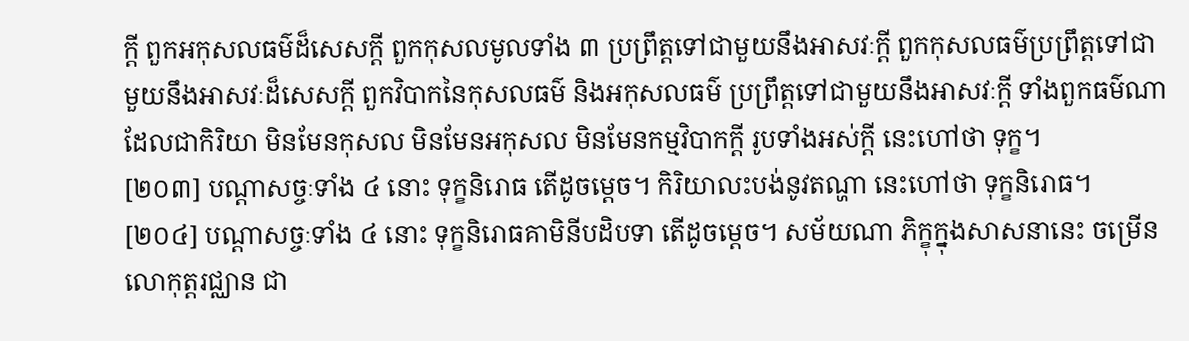ក្តី ពួកអកុសលធម៌ដ៏សេសក្តី ពួកកុសលមូលទាំង ៣ ប្រព្រឹត្តទៅជាមួយនឹងអាសវៈក្តី ពួកកុសលធម៌ប្រព្រឹត្តទៅជាមួយនឹងអាសវៈដ៏សេសក្តី ពួកវិបាកនៃកុសលធម៌ និងអកុសលធម៌ ប្រព្រឹត្តទៅជាមួយនឹងអាសវៈក្តី ទាំងពួកធម៌ណា ដែលជាកិរិយា មិនមែនកុសល មិនមែនអកុសល មិនមែនកម្មវិបាកក្តី រូបទាំងអស់ក្តី នេះហៅថា ទុក្ខ។
[២០៣] បណ្តាសច្ចៈទាំង ៤ នោះ ទុក្ខនិរោធ តើដូចម្តេច។ កិរិយាលះបង់នូវតណ្ហា នេះហៅថា ទុក្ខនិរោធ។
[២០៤] បណ្តាសច្ចៈទាំង ៤ នោះ ទុក្ខនិរោធគាមិនីបដិបទា តើដូចម្តេច។ សម័យណា ភិក្ខុក្នុងសាសនានេះ ចម្រើនលោកុត្តរជ្ឈាន ជា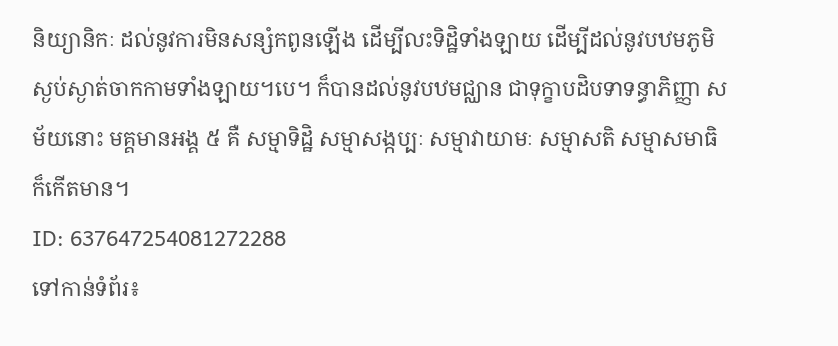និយ្យានិកៈ ដល់នូវការមិនសន្សំកពូនឡើង ដើម្បីលះទិដ្ឋិទាំងឡាយ ដើម្បីដល់នូវបឋមភូមិ ស្ងប់ស្ងាត់ចាកកាមទាំងឡាយ។បេ។ ក៏បានដល់នូវបឋមជ្ឈាន ជាទុក្ខាបដិបទាទន្ធាភិញ្ញា សម័យនោះ មគ្គមានអង្គ ៥ គឺ សម្មាទិដ្ឋិ សម្មាសង្កប្បៈ សម្មាវាយាមៈ សម្មាសតិ សម្មាសមាធិ ក៏កើតមាន។
ID: 637647254081272288
ទៅកាន់ទំព័រ៖